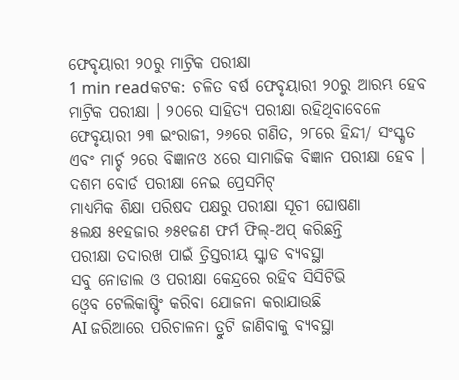ଫେବୃୟାରୀ ୨୦ରୁ ମାଟ୍ରିକ ପରୀକ୍ଷା
1 min readକଟକ: ଚଳିତ ବର୍ଷ ଫେବୃୟାରୀ ୨୦ରୁ ଆରମ୍ଭ ହେବ ମାଟ୍ରିକ ପରୀକ୍ଷା । ୨୦ରେ ସାହିତ୍ୟ ପରୀକ୍ଷା ରହିଥିବାବେଳେ ଫେବୃୟାରୀ ୨୩ ଇଂରାଜୀ, ୨୬ରେ ଗଣିତ, ୨୮ରେ ହିନ୍ଦୀ/ ସଂସ୍କୃତ ଏବଂ ମାର୍ଚ୍ଚ ୨ରେ ବିଜ୍ଞାନଓ ୪ରେ ସାମାଜିକ ବିଜ୍ଞାନ ପରୀକ୍ଷା ହେବ ।
ଦଶମ ବୋର୍ଡ ପରୀକ୍ଷା ନେଇ ପ୍ରେସମିଟ୍
ମାଧ୍ୟମିକ ଶିକ୍ଷା ପରିଷଦ ପକ୍ଷରୁ ପରୀକ୍ଷା ସୂଚୀ ଘୋଷଣା
୫ଲକ୍ଷ ୫୧ହଜାର ୬୫୧ଜଣ ଫର୍ମ ଫିଲ୍-ଅପ୍ କରିଛନ୍ତି
ପରୀକ୍ଷା ତଦାରଖ ପାଇଁ ତ୍ରିସ୍ତରୀୟ ସ୍କ୍ୱାଡ ବ୍ୟବସ୍ଥା
ସବୁ ନୋଡାଲ ଓ ପରୀକ୍ଷା କେନ୍ଦ୍ରରେ ରହିବ ସିସିଟିଭି
ଓ୍ୱେବ ଟେଲିକାଷ୍ଟିଂ କରିବା ଯୋଜନା କରାଯାଉଛି
AI ଜରିଆରେ ପରିଚାଳନା ତ୍ରୁଟି ଜାଣିବାକୁ ବ୍ୟବସ୍ଥା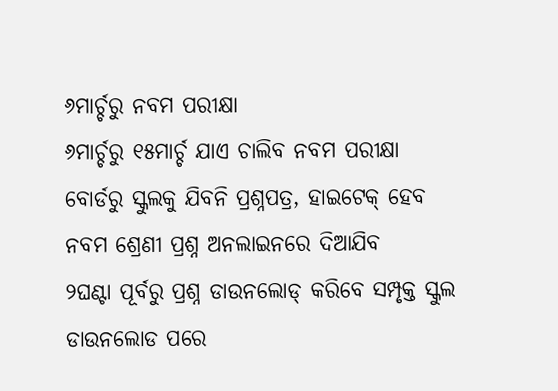୬ମାର୍ଚ୍ଚରୁ ନବମ ପରୀକ୍ଷା
୬ମାର୍ଚ୍ଚରୁ ୧୫ମାର୍ଚ୍ଚ ଯାଏ ଚାଲିବ ନବମ ପରୀକ୍ଷା
ବୋର୍ଡରୁ ସ୍କୁଲକୁ ଯିବନି ପ୍ରଶ୍ନପତ୍ର, ହାଇଟେକ୍ ହେବ
ନବମ ଶ୍ରେଣୀ ପ୍ରଶ୍ନ ଅନଲାଇନରେ ଦିଆଯିବ
୨ଘଣ୍ଟା ପୂର୍ବରୁ ପ୍ରଶ୍ନ ଡାଉନଲୋଡ୍ କରିବେ ସମ୍ପୃକ୍ତ ସ୍କୁଲ
ଡାଉନଲୋଡ ପରେ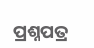ପ୍ରଶ୍ନପତ୍ର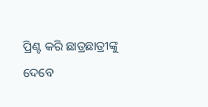ପ୍ରିଣ୍ଟ କରି ଛାତ୍ରଛାତ୍ରୀଙ୍କୁ ଦେବେ